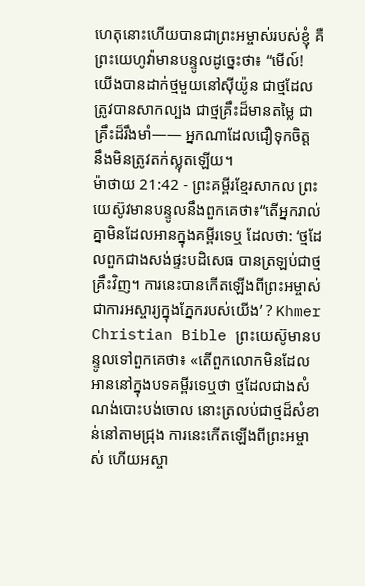ហេតុនោះហើយបានជាព្រះអម្ចាស់របស់ខ្ញុំ គឺព្រះយេហូវ៉ាមានបន្ទូលដូច្នេះថា៖ “មើល៍! យើងបានដាក់ថ្មមួយនៅស៊ីយ៉ូន ជាថ្មដែលត្រូវបានសាកល្បង ជាថ្មគ្រឹះដ៏មានតម្លៃ ជាគ្រឹះដ៏រឹងមាំ—— អ្នកណាដែលជឿទុកចិត្ត នឹងមិនត្រូវតក់ស្លុតឡើយ។
ម៉ាថាយ 21:42 - ព្រះគម្ពីរខ្មែរសាកល ព្រះយេស៊ូវមានបន្ទូលនឹងពួកគេថា៖“តើអ្នករាល់គ្នាមិនដែលអានក្នុងគម្ពីរទេឬ ដែលថា: ‘ថ្មដែលពួកជាងសង់ផ្ទះបដិសេធ បានត្រឡប់ជាថ្មគ្រឹះវិញ។ ការនេះបានកើតឡើងពីព្រះអម្ចាស់ ជាការអស្ចារ្យក្នុងភ្នែករបស់យើង’ ? Khmer Christian Bible ព្រះយេស៊ូមានបន្ទូលទៅពួកគេថា៖ «តើពួកលោកមិនដែលអាននៅក្នុងបទគម្ពីរទេឬថា ថ្មដែលជាងសំណង់បោះបង់ចោល នោះត្រលប់ជាថ្មដ៏សំខាន់នៅតាមជ្រុង ការនេះកើតឡើងពីព្រះអម្ចាស់ ហើយអស្ចា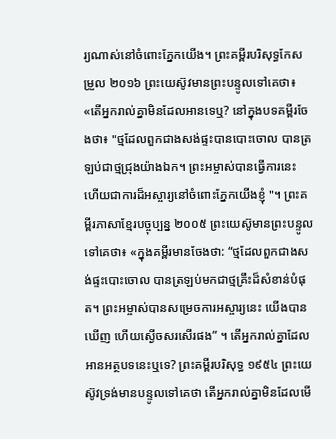រ្យណាស់នៅចំពោះភ្នែកយើង។ ព្រះគម្ពីរបរិសុទ្ធកែសម្រួល ២០១៦ ព្រះយេស៊ូវមានព្រះបន្ទូលទៅគេថា៖ «តើអ្នករាល់គ្នាមិនដែលអានទេឬ? នៅក្នុងបទគម្ពីរចែងថា៖ "ថ្មដែលពួកជាងសង់ផ្ទះបានបោះចោល បានត្រឡប់ជាថ្មជ្រុងយ៉ាងឯក។ ព្រះអម្ចាស់បានធ្វើការនេះ ហើយជាការដ៏អស្ចារ្យនៅចំពោះភ្នែកយើងខ្ញុំ "។ ព្រះគម្ពីរភាសាខ្មែរបច្ចុប្បន្ន ២០០៥ ព្រះយេស៊ូមានព្រះបន្ទូលទៅគេថា៖ «ក្នុងគម្ពីរមានចែងថា: “ថ្មដែលពួកជាងសង់ផ្ទះបោះចោល បានត្រឡប់មកជាថ្មគ្រឹះដ៏សំខាន់បំផុត។ ព្រះអម្ចាស់បានសម្រេចការអស្ចារ្យនេះ យើងបានឃើញ ហើយស្ងើចសរសើរផង” ។ តើអ្នករាល់គ្នាដែលអានអត្ថបទនេះឬទេ? ព្រះគម្ពីរបរិសុទ្ធ ១៩៥៤ ព្រះយេស៊ូវទ្រង់មានបន្ទូលទៅគេថា តើអ្នករាល់គ្នាមិនដែលមើ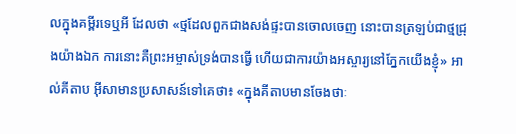លក្នុងគម្ពីរទេឬអី ដែលថា «ថ្មដែលពួកជាងសង់ផ្ទះបានចោលចេញ នោះបានត្រឡប់ជាថ្មជ្រុងយ៉ាងឯក ការនោះគឺព្រះអម្ចាស់ទ្រង់បានធ្វើ ហើយជាការយ៉ាងអស្ចារ្យនៅភ្នែកយើងខ្ញុំ» អាល់គីតាប អ៊ីសាមានប្រសាសន៍ទៅគេថា៖ «ក្នុងគីតាបមានចែងថាៈ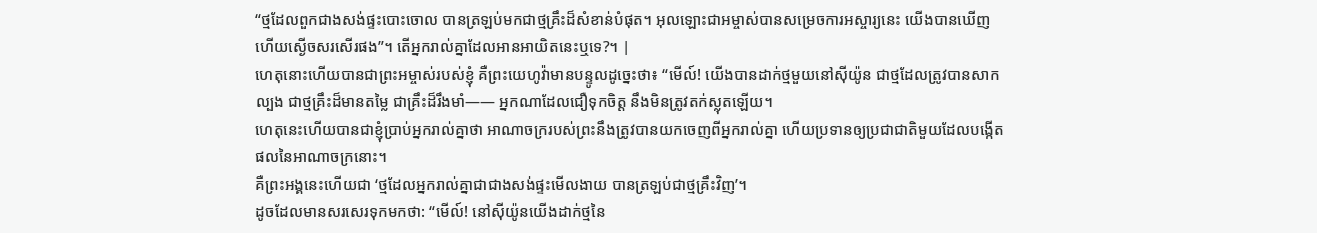“ថ្មដែលពួកជាងសង់ផ្ទះបោះចោល បានត្រឡប់មកជាថ្មគ្រឹះដ៏សំខាន់បំផុត។ អុលឡោះជាអម្ចាស់បានសម្រេចការអស្ចារ្យនេះ យើងបានឃើញ ហើយស្ងើចសរសើរផង”។ តើអ្នករាល់គ្នាដែលអានអាយិតនេះឬទេ?។ |
ហេតុនោះហើយបានជាព្រះអម្ចាស់របស់ខ្ញុំ គឺព្រះយេហូវ៉ាមានបន្ទូលដូច្នេះថា៖ “មើល៍! យើងបានដាក់ថ្មមួយនៅស៊ីយ៉ូន ជាថ្មដែលត្រូវបានសាកល្បង ជាថ្មគ្រឹះដ៏មានតម្លៃ ជាគ្រឹះដ៏រឹងមាំ—— អ្នកណាដែលជឿទុកចិត្ត នឹងមិនត្រូវតក់ស្លុតឡើយ។
ហេតុនេះហើយបានជាខ្ញុំប្រាប់អ្នករាល់គ្នាថា អាណាចក្ររបស់ព្រះនឹងត្រូវបានយកចេញពីអ្នករាល់គ្នា ហើយប្រទានឲ្យប្រជាជាតិមួយដែលបង្កើតផលនៃអាណាចក្រនោះ។
គឺព្រះអង្គនេះហើយជា ‘ថ្មដែលអ្នករាល់គ្នាជាជាងសង់ផ្ទះមើលងាយ បានត្រឡប់ជាថ្មគ្រឹះវិញ’។
ដូចដែលមានសរសេរទុកមកថា: “មើល៍! នៅស៊ីយ៉ូនយើងដាក់ថ្មនៃ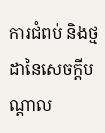ការជំពប់ និងថ្មដានៃសេចក្ដីបណ្ដាល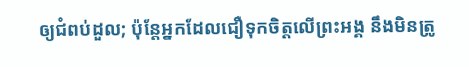ឲ្យជំពប់ដួល; ប៉ុន្តែអ្នកដែលជឿទុកចិត្តលើព្រះអង្គ នឹងមិនត្រូ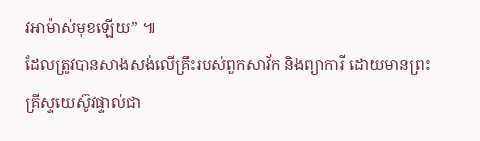វអាម៉ាស់មុខឡើយ” ៕
ដែលត្រូវបានសាងសង់លើគ្រឹះរបស់ពួកសាវ័ក និងព្យាការី ដោយមានព្រះគ្រីស្ទយេស៊ូវផ្ទាល់ជា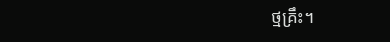ថ្មគ្រឹះ។